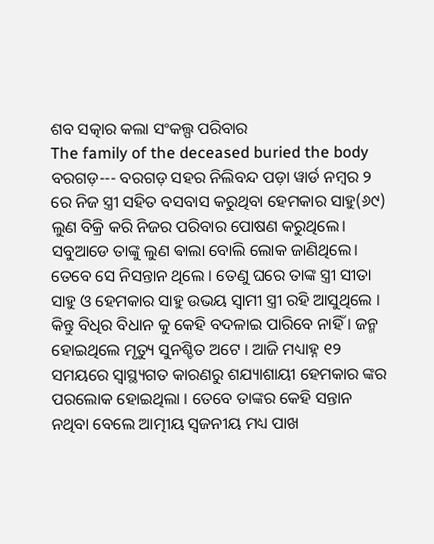ଶବ ସତ୍କାର କଲା ସଂକଲ୍ପ ପରିବାର
The family of the deceased buried the body
ବରଗଡ଼--- ବରଗଡ଼ ସହର ନିଲିବନ୍ଦ ପଡ଼ା ୱାର୍ଡ ନମ୍ବର ୨ ରେ ନିଜ ସ୍ତ୍ରୀ ସହିତ ବସବାସ କରୁଥିବା ହେମକାର ସାହୁ(୬୯) ଲୁଣ ବିକ୍ରି କରି ନିଜର ପରିବାର ପୋଷଣ କରୁଥିଲେ। ସବୁଆଡେ ତାଙ୍କୁ ଲୁଣ ଵାଲା ବୋଲି ଲୋକ ଜାଣିଥିଲେ। ତେବେ ସେ ନିସନ୍ତାନ ଥିଲେ । ତେଣୁ ଘରେ ତାଙ୍କ ସ୍ତ୍ରୀ ସୀତା ସାହୁ ଓ ହେମକାର ସାହୁ ଉଭୟ ସ୍ୱାମୀ ସ୍ତ୍ରୀ ରହି ଆସୁଥିଲେ । କିନ୍ତୁ ବିଧିର ବିଧାନ କୁ କେହି ବଦଳାଇ ପାରିବେ ନାହିଁ । ଜନ୍ମ ହୋଇଥିଲେ ମୃତ୍ୟୁ ସୁନଶ୍ଚିତ ଅଟେ । ଆଜି ମଧ୍ୟାହ୍ନ ୧୨ ସମୟରେ ସ୍ୱାସ୍ଥ୍ୟଗତ କାରଣରୁ ଶଯ୍ୟାଶାୟୀ ହେମକାର ଙ୍କର ପରଲୋକ ହୋଇଥିଲା । ତେବେ ତାଙ୍କର କେହି ସନ୍ତାନ ନଥିବା ବେଲେ ଆତ୍ମୀୟ ସ୍ଵଜନୀୟ ମଧ୍ୟ ପାଖ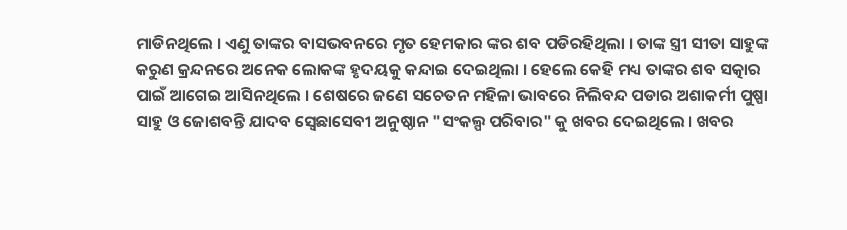ମାଡିନଥିଲେ । ଏଣୁ ତାଙ୍କର ବାସଭବନରେ ମୃତ ହେମକାର ଙ୍କର ଶବ ପଡିରହିଥିଲା । ତାଙ୍କ ସ୍ତ୍ରୀ ସୀତା ସାହୁଙ୍କ କରୁଣ କ୍ରନ୍ଦନରେ ଅନେକ ଲୋକଙ୍କ ହୃଦୟକୁ କନ୍ଦାଇ ଦେଇଥିଲା । ହେଲେ କେହି ମଧ୍ୟ ତାଙ୍କର ଶବ ସତ୍କାର ପାଇଁ ଆଗେଇ ଆସିନଥିଲେ । ଶେଷରେ ଜଣେ ସଚେତନ ମହିଳା ଭାବରେ ନିଲିବନ୍ଦ ପଡାର ଅଶାକର୍ମୀ ପୁଷ୍ପା ସାହୁ ଓ ଜୋଶବନ୍ତି ଯାଦବ ସ୍ବେଛାସେବୀ ଅନୁଷ୍ଠାନ "ସଂକଲ୍ପ ପରିବାର" କୁ ଖବର ଦେଇଥିଲେ । ଖବର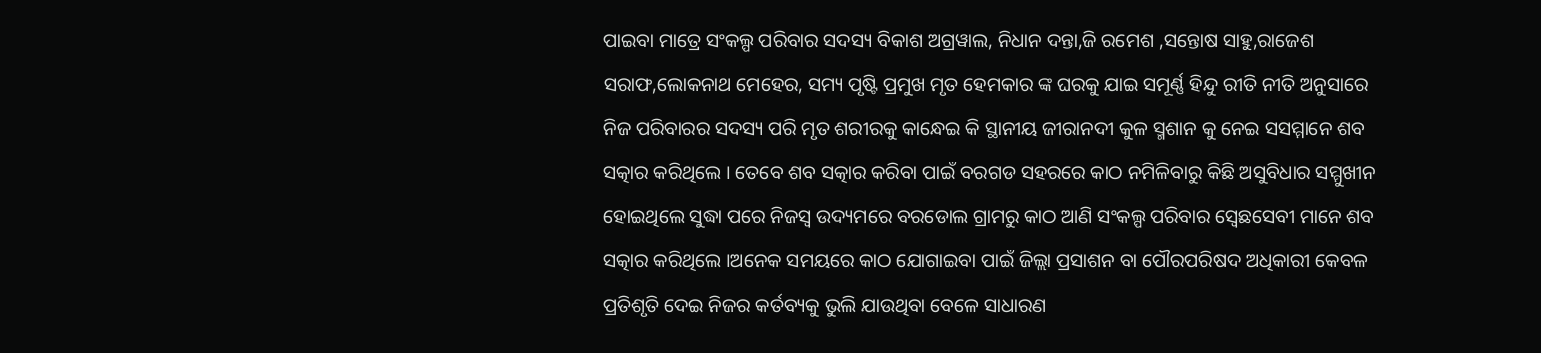ପାଇବା ମାତ୍ରେ ସଂକଲ୍ପ ପରିବାର ସଦସ୍ୟ ବିକାଶ ଅଗ୍ରୱାଲ, ନିଧାନ ଦନ୍ତା,ଜି ରମେଶ ,ସନ୍ତୋଷ ସାହୁ,ରାଜେଶ ସରାଫ,ଲୋକନାଥ ମେହେର, ସମ୍ୟ ପୃଷ୍ଟି ପ୍ରମୁଖ ମୃତ ହେମକାର ଙ୍କ ଘରକୁ ଯାଇ ସମୂର୍ଣ୍ଣ ହିନ୍ଦୁ ରୀତି ନୀତି ଅନୁସାରେ ନିଜ ପରିବାରର ସଦସ୍ୟ ପରି ମୃତ ଶରୀରକୁ କାନ୍ଧେଇ କି ସ୍ଥାନୀୟ ଜୀରାନଦୀ କୁଳ ସ୍ମଶାନ କୁ ନେଇ ସସମ୍ମାନେ ଶବ ସତ୍କାର କରିଥିଲେ । ତେବେ ଶବ ସତ୍କାର କରିବା ପାଇଁ ବରଗଡ ସହରରେ କାଠ ନମିଳିବାରୁ କିଛି ଅସୁବିଧାର ସମ୍ମୁଖୀନ ହୋଇଥିଲେ ସୁଦ୍ଧା ପରେ ନିଜସ୍ୱ ଉଦ୍ୟମରେ ବରଡୋଲ ଗ୍ରାମରୁ କାଠ ଆଣି ସଂକଲ୍ପ ପରିବାର ସ୍ବେଛସେବୀ ମାନେ ଶବ ସତ୍କାର କରିଥିଲେ ।ଅନେକ ସମୟରେ କାଠ ଯୋଗାଇବା ପାଇଁ ଜିଲ୍ଲା ପ୍ରସାଶନ ବା ପୌରପରିଷଦ ଅଧିକାରୀ କେବଳ ପ୍ରତିଶୃତି ଦେଇ ନିଜର କର୍ତବ୍ୟକୁ ଭୁଲି ଯାଉଥିବା ବେଳେ ସାଧାରଣ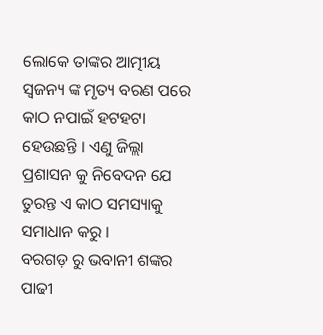ଲୋକେ ତାଙ୍କର ଆତ୍ମୀୟ ସ୍ଵଜନ୍ୟ ଙ୍କ ମୃତ୍ୟ ବରଣ ପରେ କାଠ ନପାଇଁ ହଟହଟା ହେଉଛନ୍ତି । ଏଣୁ ଜିଲ୍ଲା ପ୍ରଶାସନ କୁ ନିବେଦନ ଯେ ତୁରନ୍ତ ଏ କାଠ ସମସ୍ୟାକୁ ସମାଧାନ କରୁ ।
ବରଗଡ଼ ରୁ ଭବାନୀ ଶଙ୍କର ପାଢୀ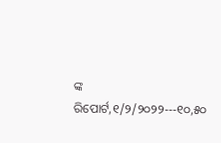ଙ୍କ ରିପୋର୍ଟ,୧/୨/୨୦୨୨---୧୦,୫୦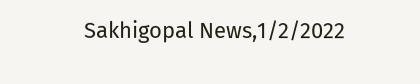Sakhigopal News,1/2/2022